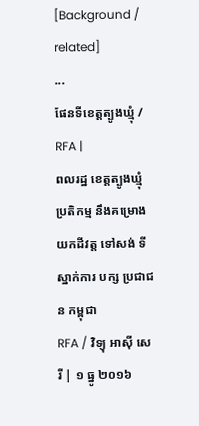[Background / related]
...
ផែនទីខេត្តត្បូងឃ្មុំ / RFA |
ពលរដ្ឋ ខេត្តត្បូងឃ្មុំ ប្រតិកម្ម នឹងគម្រោង យកដីវត្ត ទៅសង់ ទីស្នាក់ការ បក្ស ប្រជាជន កម្ពុជា
RFA / វិទ្យុ អាស៊ី សេរី | ១ ធ្នូ ២០១៦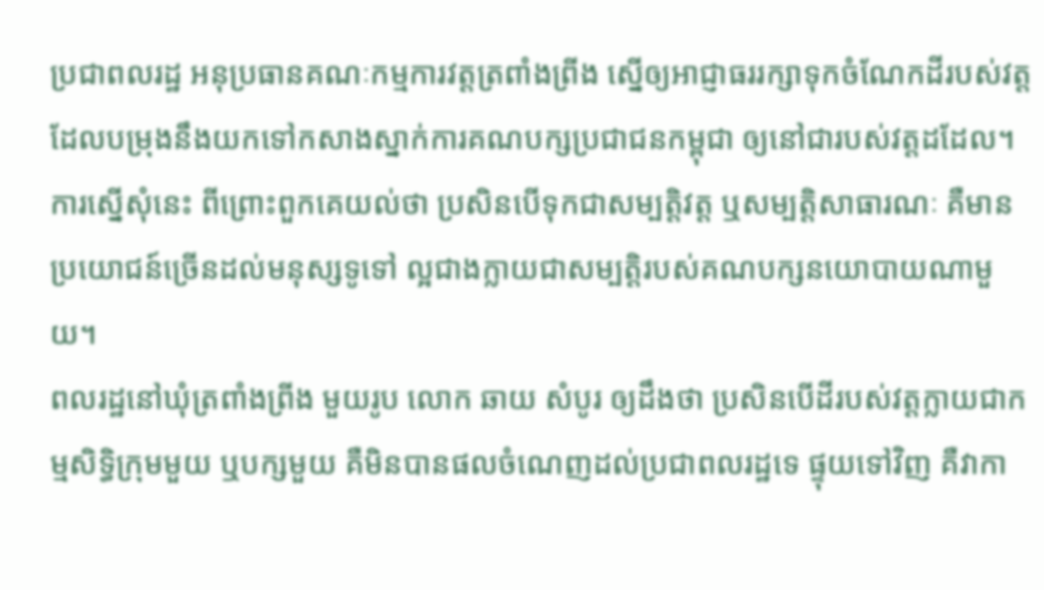ប្រជាពលរដ្ឋ អនុប្រធានគណៈកម្មការវត្តត្រពាំងព្រីង ស្នើឲ្យអាជ្ញាធររក្សាទុកចំណែកដីរបស់វត្តដែលបម្រុងនឹងយកទៅកសាងស្នាក់ការគណបក្សប្រជាជនកម្ពុជា ឲ្យនៅជារបស់វត្តដដែល។
ការស្នើសុំនេះ ពីព្រោះពួកគេយល់ថា ប្រសិនបើទុកជាសម្បត្តិវត្ត ឬសម្បត្តិសាធារណៈ គឺមានប្រយោជន៍ច្រើនដល់មនុស្សទូទៅ ល្អជាងក្លាយជាសម្បត្តិរបស់គណបក្សនយោបាយណាមួយ។
ពលរដ្ឋនៅឃុំត្រពាំងព្រីង មួយរូប លោក ឆាយ សំបូរ ឲ្យដឹងថា ប្រសិនបើដីរបស់វត្តក្លាយជាកម្មសិទ្ធិក្រុមមួយ ឬបក្សមួយ គឺមិនបានផលចំណេញដល់ប្រជាពលរដ្ឋទេ ផ្ទុយទៅវិញ គឺវាកា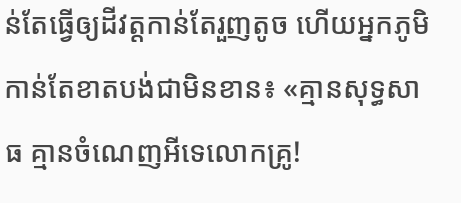ន់តែធ្វើឲ្យដីវត្តកាន់តែរួញតូច ហើយអ្នកភូមិកាន់តែខាតបង់ជាមិនខាន៖ «គ្មានសុទ្ធសាធ គ្មានចំណេញអីទេលោកគ្រូ!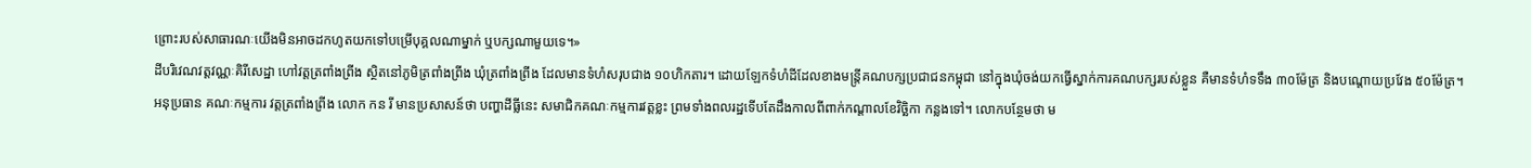ព្រោះរបស់សាធារណៈយើងមិនអាចដកហូតយកទៅបម្រើបុគ្គលណាម្នាក់ ឬបក្សណាមួយទេ។»
ដីបរិវេណវត្តវណ្ណៈគិរីសេដ្ឋា ហៅវត្តត្រពាំងព្រីង ស្ថិតនៅភូមិត្រពាំងព្រីង ឃុំត្រពាំងព្រីង ដែលមានទំហំសរុបជាង ១០ហិកតារ។ ដោយឡែកទំហំដីដែលខាងមន្ត្រីគណបក្សប្រជាជនកម្ពុជា នៅក្នុងឃុំចង់យកធ្វើស្នាក់ការគណបក្សរបស់ខ្លួន គឺមានទំហំទទឹង ៣០ម៉ែត្រ និងបណ្តោយប្រវែង ៥០ម៉ែត្រ។
អនុប្រធាន គណៈកម្មការ វត្តត្រពាំងព្រីង លោក កន រី មានប្រសាសន៍ថា បញ្ហាដីធ្លីនេះ សមាជិកគណៈកម្មការវត្តខ្លះ ព្រមទាំងពលរដ្ឋទើបតែដឹងកាលពីពាក់កណ្ដាលខែវិច្ឆិកា កន្លងទៅ។ លោកបន្ថែមថា ម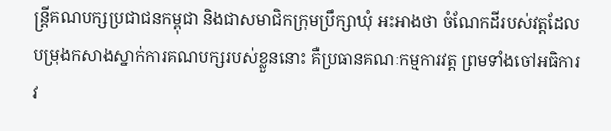ន្ត្រីគណបក្សប្រជាជនកម្ពុជា និងជាសមាជិកក្រុមប្រឹក្សាឃុំ អះអាងថា ចំណែកដីរបស់វត្តដែលបម្រុងកសាងស្នាក់ការគណបក្សរបស់ខ្លួននោះ គឺប្រធានគណៈកម្មការវត្ត ព្រមទាំងចៅអធិការវ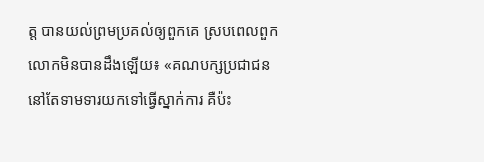ត្ត បានយល់ព្រមប្រគល់ឲ្យពួកគេ ស្របពេលពួកលោកមិនបានដឹងឡើយ៖ «គណបក្សប្រជាជន នៅតែទាមទារយកទៅធ្វើស្នាក់ការ គឺប៉ះ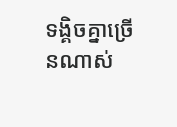ទង្គិចគ្នាច្រើនណាស់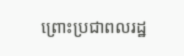ព្រោះប្រជាពលរដ្ឋ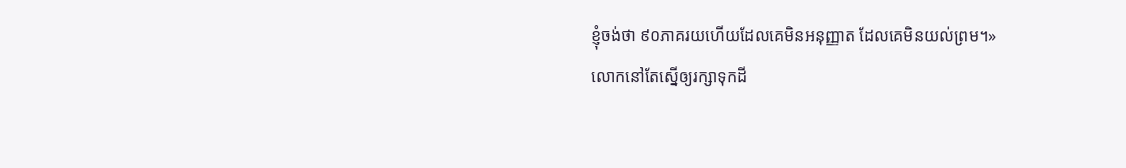ខ្ញុំចង់ថា ៩០ភាគរយហើយដែលគេមិនអនុញ្ញាត ដែលគេមិនយល់ព្រម។»
លោកនៅតែស្នើឲ្យរក្សាទុកដី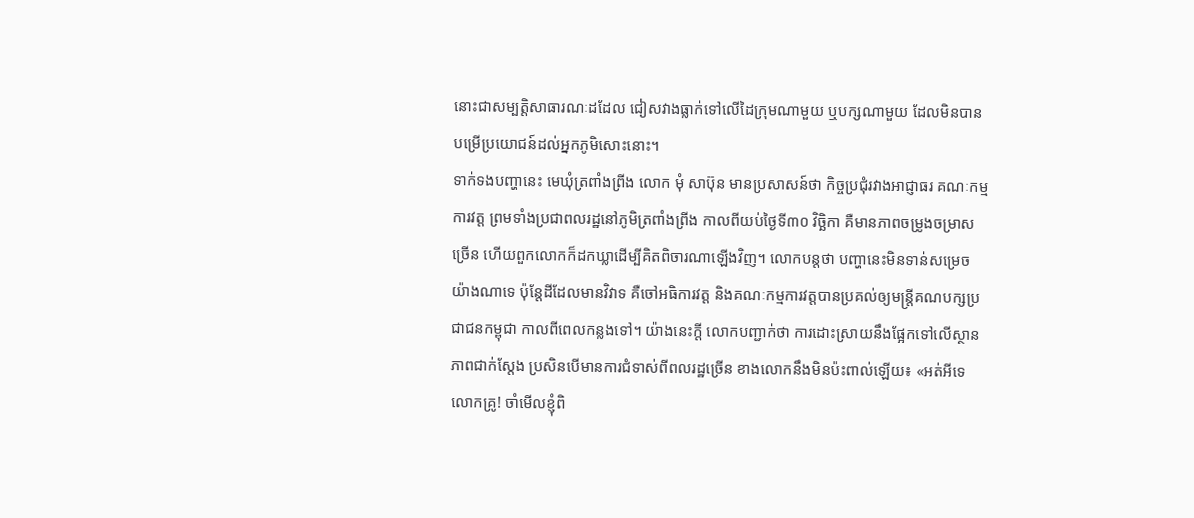នោះជាសម្បត្តិសាធារណៈដដែល ជៀសវាងធ្លាក់ទៅលើដៃក្រុមណាមួយ ឬបក្សណាមួយ ដែលមិនបានបម្រើប្រយោជន៍ដល់អ្នកភូមិសោះនោះ។
ទាក់ទងបញ្ហានេះ មេឃុំត្រពាំងព្រីង លោក មុំ សាប៊ុន មានប្រសាសន៍ថា កិច្ចប្រជុំរវាងអាជ្ញាធរ គណៈកម្មការវត្ត ព្រមទាំងប្រជាពលរដ្ឋនៅភូមិត្រពាំងព្រីង កាលពីយប់ថ្ងៃទី៣០ វិច្ឆិកា គឺមានភាពចម្រូងចម្រាសច្រើន ហើយពួកលោកក៏ដកឃ្លាដើម្បីគិតពិចារណាឡើងវិញ។ លោកបន្តថា បញ្ហានេះមិនទាន់សម្រេចយ៉ាងណាទេ ប៉ុន្តែដីដែលមានវិវាទ គឺចៅអធិការវត្ត និងគណៈកម្មការវត្តបានប្រគល់ឲ្យមន្ត្រីគណបក្សប្រជាជនកម្ពុជា កាលពីពេលកន្លងទៅ។ យ៉ាងនេះក្តី លោកបញ្ជាក់ថា ការដោះស្រាយនឹងផ្អែកទៅលើស្ថានភាពជាក់ស្តែង ប្រសិនបើមានការជំទាស់ពីពលរដ្ឋច្រើន ខាងលោកនឹងមិនប៉ះពាល់ឡើយ៖ «អត់អីទេលោកគ្រូ! ចាំមើលខ្ញុំពិ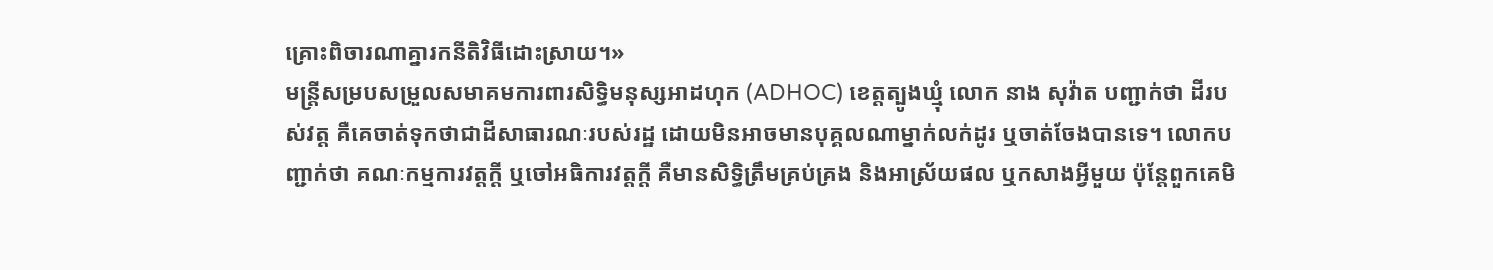គ្រោះពិចារណាគ្នារកនីតិវិធីដោះស្រាយ។»
មន្ត្រីសម្របសម្រួលសមាគមការពារសិទ្ធិមនុស្សអាដហុក (ADHOC) ខេត្តត្បូងឃ្មុំ លោក នាង សុវ៉ាត បញ្ជាក់ថា ដីរបស់វត្ត គឺគេចាត់ទុកថាជាដីសាធារណៈរបស់រដ្ឋ ដោយមិនអាចមានបុគ្គលណាម្នាក់លក់ដូរ ឬចាត់ចែងបានទេ។ លោកបញ្ជាក់ថា គណៈកម្មការវត្តក្តី ឬចៅអធិការវត្តក្តី គឺមានសិទ្ធិត្រឹមគ្រប់គ្រង និងអាស្រ័យផល ឬកសាងអ្វីមួយ ប៉ុន្តែពួកគេមិ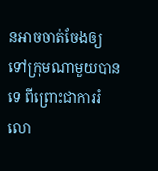នអាចចាត់ចែងឲ្យទៅក្រុមណាមួយបានទេ ពីព្រោះជាការរំលោ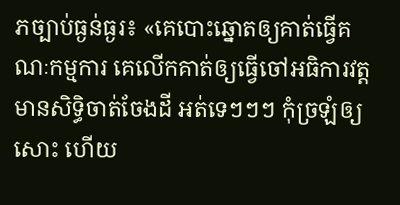ភច្បាប់ធ្ងន់ធ្ងរ៖ «គេបោះឆ្នោតឲ្យគាត់ធ្វើគណៈកម្មការ គេលើកគាត់ឲ្យធ្វើចៅអធិការវត្ត មានសិទ្ធិចាត់ចែងដី អត់ទេៗៗៗ កុំច្រឡំឲ្យសោះ ហើយ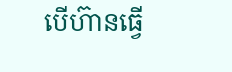បើហ៊ានធ្វើ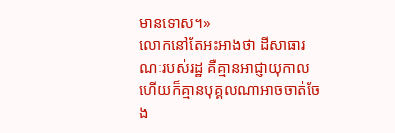មានទោស។»
លោកនៅតែអះអាងថា ដីសាធារណៈរបស់រដ្ឋ គឺគ្មានអាជ្ញាយុកាល ហើយក៏គ្មានបុគ្គលណាអាចចាត់ចែង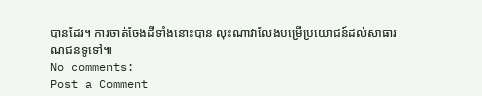បានដែរ។ ការចាត់ចែងដីទាំងនោះបាន លុះណាវាលែងបម្រើប្រយោជន៍ដល់សាធារណជនទូទៅ៕
No comments:
Post a Comment